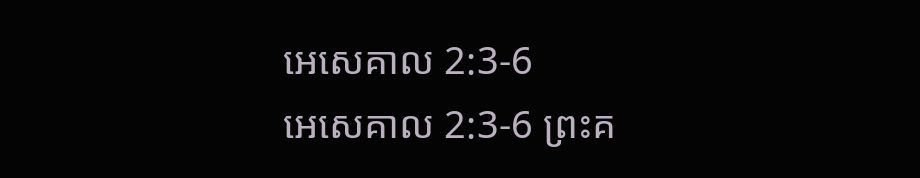អេសេគាល 2:3-6
អេសេគាល 2:3-6 ព្រះគ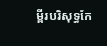ម្ពីរបរិសុទ្ធកែ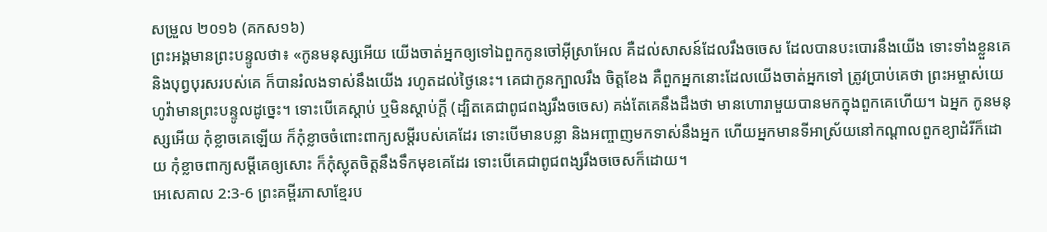សម្រួល ២០១៦ (គកស១៦)
ព្រះអង្គមានព្រះបន្ទូលថា៖ «កូនមនុស្សអើយ យើងចាត់អ្នកឲ្យទៅឯពួកកូនចៅអ៊ីស្រាអែល គឺដល់សាសន៍ដែលរឹងចចេស ដែលបានបះបោរនឹងយើង ទោះទាំងខ្លួនគេ និងបុព្វបុរសរបស់គេ ក៏បានរំលងទាស់នឹងយើង រហូតដល់ថ្ងៃនេះ។ គេជាកូនក្បាលរឹង ចិត្តខែង គឺពួកអ្នកនោះដែលយើងចាត់អ្នកទៅ ត្រូវប្រាប់គេថា ព្រះអម្ចាស់យេហូវ៉ាមានព្រះបន្ទូលដូច្នេះ។ ទោះបើគេស្តាប់ ឬមិនស្ដាប់ក្តី (ដ្បិតគេជាពូជពង្សរឹងចចេស) គង់តែគេនឹងដឹងថា មានហោរាមួយបានមកក្នុងពួកគេហើយ។ ឯអ្នក កូនមនុស្សអើយ កុំខ្លាចគេឡើយ ក៏កុំខ្លាចចំពោះពាក្យសម្ដីរបស់គេដែរ ទោះបើមានបន្លា និងអញ្ចាញមកទាស់នឹងអ្នក ហើយអ្នកមានទីអាស្រ័យនៅកណ្ដាលពួកខ្យាដំរីក៏ដោយ កុំខ្លាចពាក្យសម្ដីគេឲ្យសោះ ក៏កុំស្លុតចិត្តនឹងទឹកមុខគេដែរ ទោះបើគេជាពូជពង្សរឹងចចេសក៏ដោយ។
អេសេគាល 2:3-6 ព្រះគម្ពីរភាសាខ្មែរប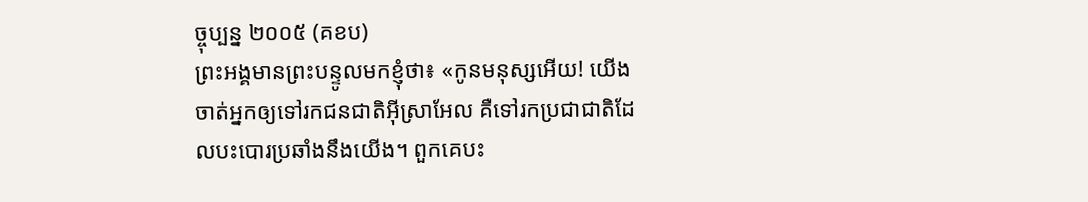ច្ចុប្បន្ន ២០០៥ (គខប)
ព្រះអង្គមានព្រះបន្ទូលមកខ្ញុំថា៖ «កូនមនុស្សអើយ! យើងចាត់អ្នកឲ្យទៅរកជនជាតិអ៊ីស្រាអែល គឺទៅរកប្រជាជាតិដែលបះបោរប្រឆាំងនឹងយើង។ ពួកគេបះ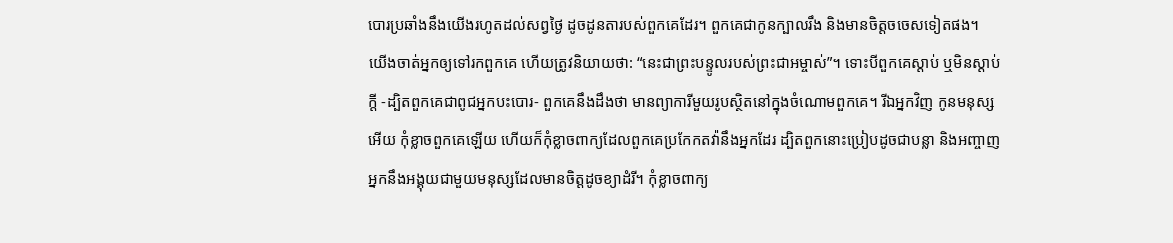បោរប្រឆាំងនឹងយើងរហូតដល់សព្វថ្ងៃ ដូចដូនតារបស់ពួកគេដែរ។ ពួកគេជាកូនក្បាលរឹង និងមានចិត្តចចេសទៀតផង។ យើងចាត់អ្នកឲ្យទៅរកពួកគេ ហើយត្រូវនិយាយថា: “នេះជាព្រះបន្ទូលរបស់ព្រះជាអម្ចាស់”។ ទោះបីពួកគេស្ដាប់ ឬមិនស្ដាប់ក្ដី -ដ្បិតពួកគេជាពូជអ្នកបះបោរ- ពួកគេនឹងដឹងថា មានព្យាការីមួយរូបស្ថិតនៅក្នុងចំណោមពួកគេ។ រីឯអ្នកវិញ កូនមនុស្សអើយ កុំខ្លាចពួកគេឡើយ ហើយក៏កុំខ្លាចពាក្យដែលពួកគេប្រកែកតវ៉ានឹងអ្នកដែរ ដ្បិតពួកនោះប្រៀបដូចជាបន្លា និងអញ្ចាញ អ្នកនឹងអង្គុយជាមួយមនុស្សដែលមានចិត្តដូចខ្យាដំរី។ កុំខ្លាចពាក្យ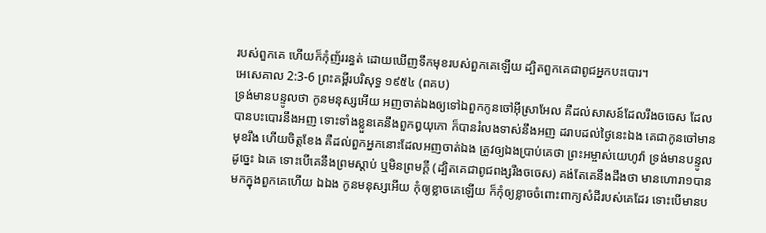របស់ពួកគេ ហើយក៏កុំញ័ររន្ធត់ ដោយឃើញទឹកមុខរបស់ពួកគេឡើយ ដ្បិតពួកគេជាពូជអ្នកបះបោរ។
អេសេគាល 2:3-6 ព្រះគម្ពីរបរិសុទ្ធ ១៩៥៤ (ពគប)
ទ្រង់មានបន្ទូលថា កូនមនុស្សអើយ អញចាត់ឯងឲ្យទៅឯពួកកូនចៅអ៊ីស្រាអែល គឺដល់សាសន៍ដែលរឹងចចេស ដែលបានបះបោរនឹងអញ ទោះទាំងខ្លួនគេនឹងពួកឰយុកោ ក៏បានរំលងទាស់នឹងអញ ដរាបដល់ថ្ងៃនេះឯង គេជាកូនចៅមានមុខរឹង ហើយចិត្តខែង គឺដល់ពួកអ្នកនោះដែលអញចាត់ឯង ត្រូវឲ្យឯងប្រាប់គេថា ព្រះអម្ចាស់យេហូវ៉ា ទ្រង់មានបន្ទូលដូច្នេះ ឯគេ ទោះបើគេនឹងព្រមស្តាប់ ឬមិនព្រមក្តី (ដ្បិតគេជាពូជពង្សរឹងចចេស) គង់តែគេនឹងដឹងថា មានហោរា១បានមកក្នុងពួកគេហើយ ឯឯង កូនមនុស្សអើយ កុំឲ្យខ្លាចគេឡើយ ក៏កុំឲ្យខ្លាចចំពោះពាក្យសំដីរបស់គេដែរ ទោះបើមានប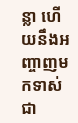ន្លា ហើយនឹងអញ្ចាញមកទាស់ជា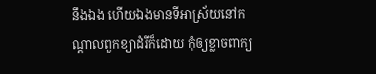នឹងឯង ហើយឯងមានទីអាស្រ័យនៅកណ្តាលពួកខ្យាដំរីក៏ដោយ កុំឲ្យខ្លាចពាក្យ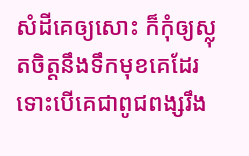សំដីគេឲ្យសោះ ក៏កុំឲ្យស្លុតចិត្តនឹងទឹកមុខគេដែរ ទោះបើគេជាពូជពង្សរឹង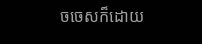ចចេសក៏ដោយ